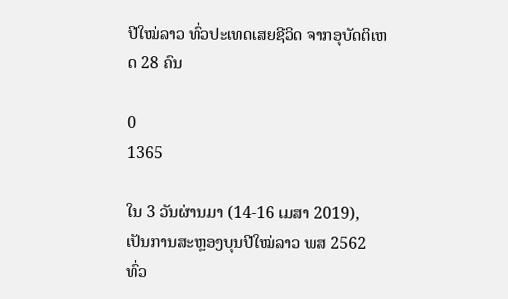ປີໃໝ່ລາວ ທົ່ວປະເທດເສຍຊີວິດ ຈາກອຸບັດຕິເຫດ 28 ຄົນ

0
1365

ໃນ 3 ວັນຜ່ານມາ (14-16 ເມສາ 2019), ເປັນການສະຫຼອງບຸນປີໃໝ່ລາວ ພສ 2562 ທົ່ວ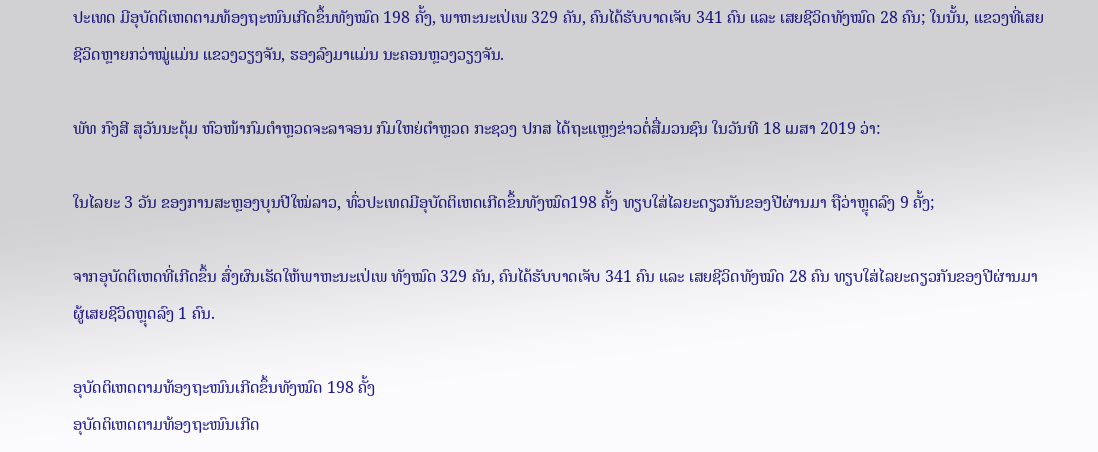ປະເທດ ມີອຸບັດຕິເຫດຕາມທ້ອງຖະໜົນເກີດຂຶ້ນທັງໝົດ 198 ຄັ້ງ, ພາຫະນະເປ່ເພ 329 ຄັນ, ຄົນໄດ້ຮັບບາດເຈັບ 341 ຄົນ ແລະ ເສຍຊີວິດທັງໝົດ 28 ຄົນ; ໃນນັ້ນ, ແຂວງທີ່ເສຍຊີວິດຫຼາຍກວ່າໝູ່ແມ່ນ ແຂວງວຽງຈັນ, ຮອງລົງມາແມ່ນ ນະຄອນຫຼວງວຽງຈັນ.

ພັທ ກົງສີ ສຸວັນນະຕຸ້ມ ຫົວໜ້າກົມຕໍາຫຼວດຈະລາຈອນ ກົມໃຫຍ່ຕໍາຫຼວດ ກະຊວງ ປກສ ໄດ້ຖະແຫຼງຂ່າວຕໍ່ສື່ມວນຊົນ ໃນວັນທີ 18 ເມສາ 2019 ວ່າ:

ໃນໄລຍະ 3 ວັນ ຂອງການສະຫຼອງບຸນປີໃໝ່ລາວ, ທົ່ວປະເທດມີອຸບັດຕິເຫດເກີດຂຶ້ນທັງໝົດ198 ຄັ້ງ ທຽບໃສ່ໄລຍະດຽວກັນຂອງປີຜ່ານມາ ຖືວ່າຫຼຸດລົງ 9 ຄັ້ງ;

ຈາກອຸບັດຕິເຫດທີ່ເກີດຂຶ້ນ ສົ່ງຜົນເຮັດໃຫ້ພາຫະນະເປ່ເພ ທັງໝົດ 329 ຄັນ, ຄົນໄດ້ຮັບບາດເຈັບ 341 ຄົນ ແລະ ເສຍຊີວິດທັງໝົດ 28 ຄົນ ທຽບໃສ່ໄລຍະດຽວກັນຂອງປີຜ່ານມາ ຜູ້ເສຍຊີວິດຫຼຸດລົງ 1 ຄົນ.

ອຸບັດຕິເຫດຕາມທ້ອງຖະໜົນເກີດຂຶ້ນທັງໝົດ 198 ຄັ້ງ
ອຸບັດຕິເຫດຕາມທ້ອງຖະໜົນເກີດ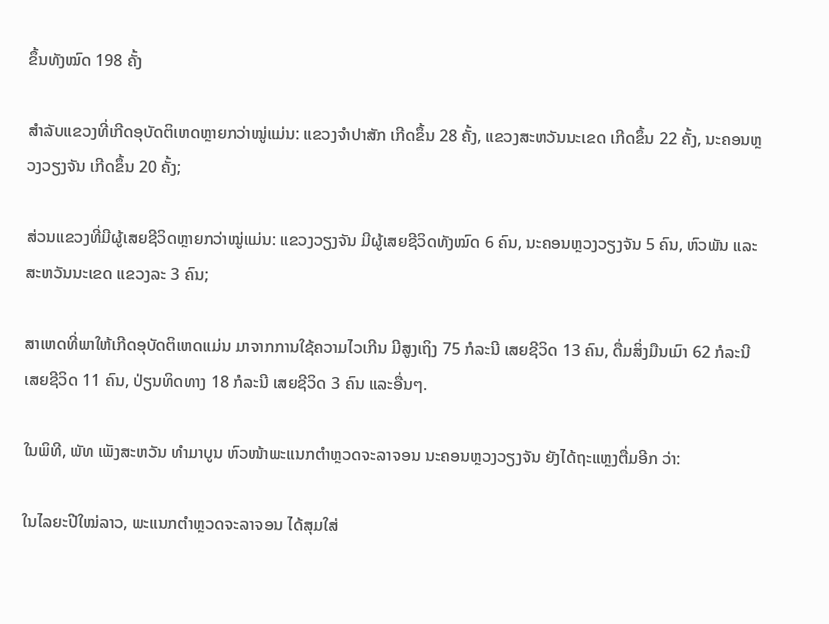ຂຶ້ນທັງໝົດ 198 ຄັ້ງ

ສໍາລັບແຂວງທີ່ເກີດອຸບັດຕິເຫດຫຼາຍກວ່າໝູ່ແມ່ນ: ແຂວງຈໍາປາສັກ ເກີດຂຶ້ນ 28 ຄັ້ງ, ແຂວງສະຫວັນນະເຂດ ເກີດຂຶ້ນ 22 ຄັ້ງ, ນະຄອນຫຼວງວຽງຈັນ ເກີດຂຶ້ນ 20 ຄັ້ງ;

ສ່ວນແຂວງທີ່ມີຜູ້ເສຍຊີວິດຫຼາຍກວ່າໝູ່ແມ່ນ: ແຂວງວຽງຈັນ ມີຜູ້ເສຍຊີວິດທັງໝົດ 6 ຄົນ, ນະຄອນຫຼວງວຽງຈັນ 5 ຄົນ, ຫົວພັນ ແລະ ສະຫວັນນະເຂດ ແຂວງລະ 3 ຄົນ;

ສາເຫດທີ່ພາໃຫ້ເກີດອຸບັດຕິເຫດແມ່ນ ມາຈາກການໃຊ້ຄວາມໄວເກີນ ມີສູງເຖິງ 75 ກໍລະນີ ເສຍຊີວິດ 13 ຄົນ, ດື່ມສິ່ງມືນເມົາ 62 ກໍລະນີ ເສຍຊີວິດ 11 ຄົນ, ປ່ຽນທິດທາງ 18 ກໍລະນີ ເສຍຊີວິດ 3 ຄົນ ແລະອື່ນໆ.

ໃນພິທີ, ພັທ ເພັງສະຫວັນ ທໍາມາບູນ ຫົວໜ້າພະແນກຕໍາຫຼວດຈະລາຈອນ ນະຄອນຫຼວງວຽງຈັນ ຍັງໄດ້ຖະແຫຼງຕື່ມອີກ ວ່າ:

ໃນໄລຍະປີໃໝ່ລາວ, ພະແນກຕໍາຫຼວດຈະລາຈອນ ໄດ້ສຸມໃສ່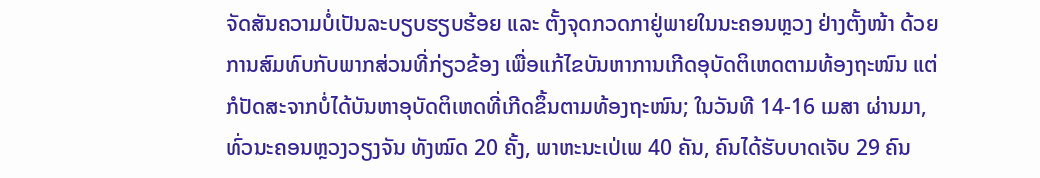ຈັດສັນຄວາມບໍ່ເປັນລະບຽບຮຽບຮ້ອຍ ແລະ ຕັ້ງຈຸດກວດກາຢູ່ພາຍໃນນະຄອນຫຼວງ ຢ່າງຕັ້ງໜ້າ ດ້ວຍການສົມທົບກັບພາກສ່ວນທີ່ກ່ຽວຂ້ອງ ເພື່ອແກ້ໄຂບັນຫາການເກີດອຸບັດຕິເຫດຕາມທ້ອງຖະໜົນ ແຕ່ກໍປັດສະຈາກບໍ່ໄດ້ບັນຫາອຸບັດຕິເຫດທີ່ເກີດຂຶ້ນຕາມທ້ອງຖະໜົນ; ໃນວັນທີ 14-16 ເມສາ ຜ່ານມາ, ທົ່ວນະຄອນຫຼວງວຽງຈັນ ທັງໝົດ 20 ຄັ້ງ, ພາຫະນະເປ່ເພ 40 ຄັນ, ຄົນໄດ້ຮັບບາດເຈັບ 29 ຄົນ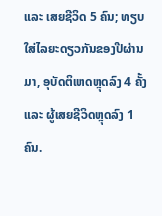ແລະ ເສຍຊີວິດ 5 ຄົນ; ທຽບໃສ່ໄລຍະດຽວກັນຂອງປີຜ່ານມາ, ອຸບັດຕິເຫດຫຼຸດລົງ 4 ຄັ້ງ ແລະ ຜູ້ເສຍຊີວິດຫຼຸດລົງ 1 ຄົນ.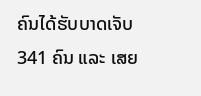ຄົນໄດ້ຮັບບາດເຈັບ 341 ຄົນ ແລະ ເສຍ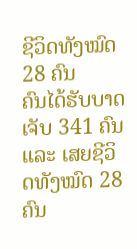ຊີວິດທັງໝົດ 28 ຄົນ
ຄົນໄດ້ຮັບບາດເຈັບ 341 ຄົນ ແລະ ເສຍຊີວິດທັງໝົດ 28 ຄົນ